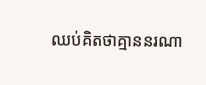ឈប់គិតថាគ្មាននរណា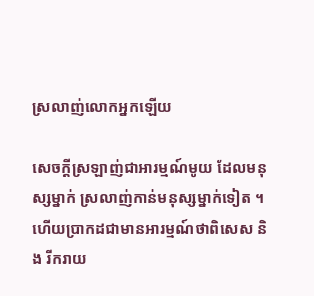ស្រលាញ់លោកអ្នកឡើយ

សេចក្តីស្រឡាញ់ជាអារម្មណ៍មូយ ដែលមនុស្សម្នាក់ ស្រលាញ់កាន់មនុស្សម្នាក់ទៀត ។ ហើយប្រាកដជាមានអារម្មណ៍ថាពិសេស និង រីករាយ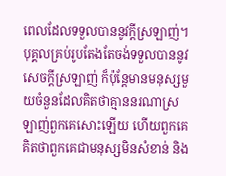ពេលដែលទទួលបាននូវក្តីស្រឡាញ់។ បុគ្គលគ្រប់រូបតែងតែចង់ទទួលបាននូវសេចក្តីស្រឡាញ់ ក៏ប៉ុន្តែមានមនុស្សមួយចំនួនដែលគិតថាគ្មាននរណាស្រឡាញ់ពួកគេសោះឡើយ ហើយពួកគេគិតថាពួកគេជាមនុស្សមិនសំខាន់ និង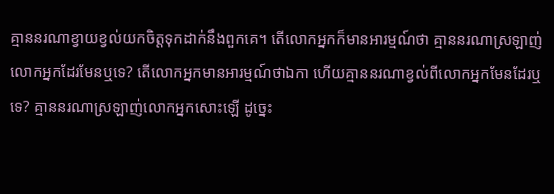គ្មាននរណាខ្វាយខ្វល់យកចិត្តទុកដាក់នឹងពួកគេ។ តើលោកអ្នកក៏មានអារម្មណ៍ថា គ្មាននរណាស្រឡាញ់លោកអ្នកដែរមែនឬទេ? តើលោកអ្នកមានអារម្មណ៍ថាឯកា ហើយគ្មាននរណាខ្វល់ពីលោកអ្នកមែនដែរឬទេ? គ្មាននរណាស្រឡាញ់លោកអ្នកសោះឡើ ដូច្នេះ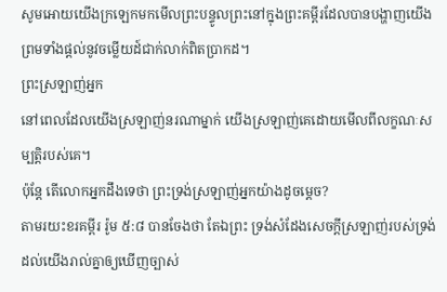សូមអោយយើងក្រឡេកមកមើលព្រះបន្ទូលព្រះនៅក្នុងព្រះគម្ពីរដែលបានបង្ហាញយើង ព្រមទាំងផ្តល់នូវចម្លើយដ៍ជាក់លាក់ពិតប្រាកដ។
ព្រះស្រឡាញ់អ្នក
នៅពេលដែលយើងស្រឡាញ់នរណាម្នាក់ យើងស្រឡាញ់គេដោយមើលពីលក្ខណៈសម្បត្តិរបស់គេ។
ប៉ុន្តែ តើលោកអ្នកដឹងទេថា ព្រះទ្រង់ស្រឡាញ់អ្នកយ៉ាងដូចម្តេច?
តាមរយះខរគម្ពីរ រ៉ូម ៥:៨ បានចែងថា តែឯព្រះ ទ្រង់សំដែងសេចក្តីស្រឡាញ់របស់ទ្រង់ ដល់យើងរាល់គ្នាឲ្យឃើញច្បាស់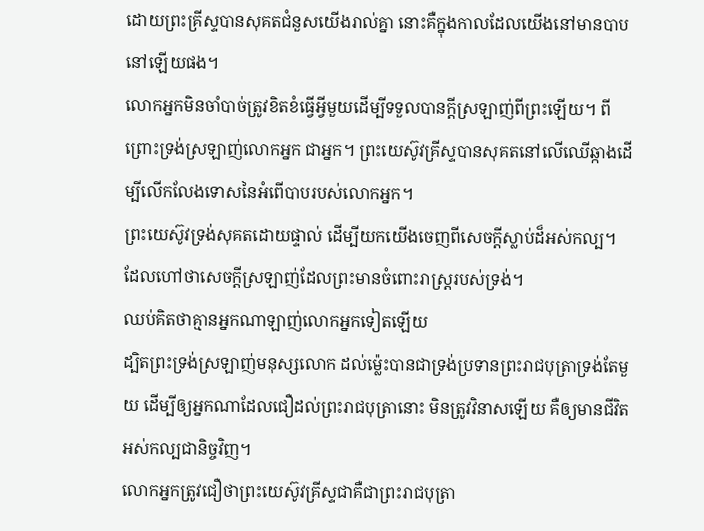ដោយព្រះគ្រីស្ទបានសុគតជំនួសយើងរាល់គ្នា នោះគឺក្នុងកាលដែលយើងនៅមានបាបនៅឡើយផង។
លោកអ្នកមិនចាំបាច់ត្រូវខិតខំធ្វើអ្វីមួយដើម្បីទទួលបានក្តីស្រឡាញ់ពីព្រះឡើយ។ ពីព្រោះទ្រង់ស្រឡាញ់លោកអ្នក ជាអ្នក។ ព្រះយេស៊ូវគ្រីស្ទបានសុគតនៅលើឈើឆ្កាងដើម្បីលើកលែងទោសនៃអំពើបាបរបស់លោកអ្នក។
ព្រះយេស៊ូវទ្រង់សុគតដោយផ្ទាល់ ដើម្បីយកយើងចេញពីសេចក្តីស្លាប់ដ៏អស់កល្ប។ ដែលហៅថាសេចក្ដីស្រឡាញ់ដែលព្រះមានចំពោះរាស្រ្តរបស់ទ្រង់។
ឈប់គិតថាគ្មានអ្នកណាឡាញ់លោកអ្នកទៀតឡើយ
ដ្បិតព្រះទ្រង់ស្រឡាញ់មនុស្សលោក ដល់ម៉្លេះបានជាទ្រង់ប្រទានព្រះរាជបុត្រាទ្រង់តែមួយ ដើម្បីឲ្យអ្នកណាដែលជឿដល់ព្រះរាជបុត្រានោះ មិនត្រូវវិនាសឡើយ គឺឲ្យមានជីវិតអស់កល្បជានិច្ចវិញ។
លោកអ្នកត្រូវជឿថាព្រះយេស៊ូវគ្រីស្ទជាគឺជាព្រះរាជបុត្រា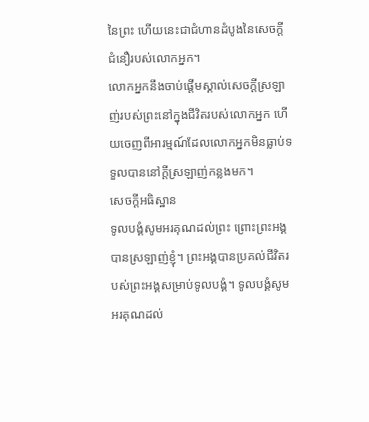នៃព្រះ ហើយនេះជាជំហានដំបូងនៃសេចក្តីជំនឿរបស់លោកអ្នក។
លោកអ្នកនឹងចាប់ផ្តើមស្គាល់សេចក្ដីស្រឡាញ់របស់ព្រះនៅក្នុងជីវិតរបស់លោកអ្នក ហើយចេញពីអារម្មណ៍ដែលលោកអ្នកមិនធ្លាប់ទទួលបាននៅក្តីស្រឡាញ់កន្លងមក។
សេចក្តីអធិស្ឋាន
ទូលបង្គំសូមអរគុណដល់ព្រះ ព្រោះព្រះអង្គបានស្រឡាញ់ខ្ញុំ។ ព្រះអង្គបានប្រគល់ជីវិតរបស់ព្រះអង្គសម្រាប់ទូលបង្គំ។ ទូលបង្គំសូមអរគុណដល់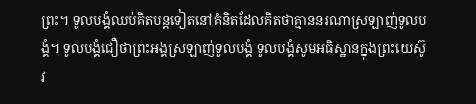ព្រះ។ ទូលបង្គំឈប់គិតបន្តទៀតនៅគំនិតដែលគិតថាគ្មាននរណាស្រឡាញ់ទូលបង្គំ។ ទូលបង្គំជឿថាព្រះអង្គស្រឡាញ់ទូលបង្គំ ទូលបង្គំសូមអធិស្ឋានក្នុងព្រះយេស៊ូវ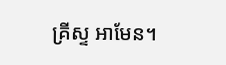គ្រីស្ទ អាមែន។